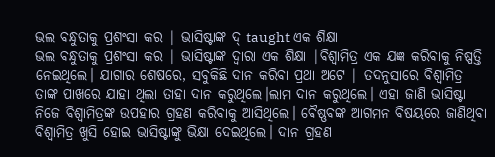ଭଲ ବନ୍ଧୁତାକୁ ପ୍ରଶଂସା କର | ଭାସିଷ୍ଟାଙ୍କ ଦ୍ taught ଏକ ଶିକ୍ଷା
ଭଲ ବନ୍ଧୁତାକୁ ପ୍ରଶଂସା କର | ଭାସିଷ୍ଟାଙ୍କ ଦ୍ଵାରା ଏକ ଶିକ୍ଷା |ବିଶ୍ୱାମିତ୍ର ଏକ ଯଜ୍ଞ କରିବାକୁ ନିଷ୍ପତ୍ତି ନେଇଥିଲେ। ଯାଗାର ଶେଷରେ, ସବୁକିଛି ଦାନ କରିବା ପ୍ରଥା ଅଟେ | ତଦନୁସାରେ ବିଶ୍ୱାମିତ୍ର ତାଙ୍କ ପାଖରେ ଯାହା ଥିଲା ତାହା ଦାନ କରୁଥିଲେ।ଲାମ ଦାନ କରୁଥିଲେ। ଏହା ଜାଣି ଭାସିଷ୍ଟା ନିଜେ ବିଶ୍ୱାମିତ୍ରଙ୍କ ଉପହାର ଗ୍ରହଣ କରିବାକୁ ଆସିଥିଲେ। ଵୈଷ୍ଣବଙ୍କ ଆଗମନ ବିଷୟରେ ଜାଣିଥିବା ବିଶ୍ୱାମିତ୍ର ଖୁସି ହୋଇ ଭାସିଷ୍ଟାଙ୍କୁ ଭିକ୍ଷା ଦେଇଥିଲେ। ଦାନ ଗ୍ରହଣ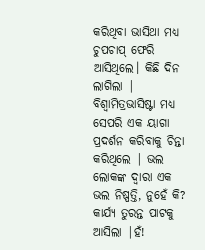କରିଥିବା ଭାସିଥା ମଧ୍ୟ ଚୁପଚାପ୍ ଫେରି ଆସିଥିଲେ। କିଛି ଦିନ ଲାଗିଲା | ବିଶ୍ୱାମିତ୍ରଭାସିଷ୍ଟା ମଧ୍ୟ ସେପରି ଏକ ୟାଗା ପ୍ରଦର୍ଶନ କରିବାକୁ ଚିନ୍ତା କରିଥିଲେ | ଭଲ ଲୋକଙ୍କ ଦ୍ୱାରା ଏକ ଭଲ ନିଷ୍ପତ୍ତି, ନୁହେଁ କି? କାର୍ଯ୍ୟ ତୁରନ୍ତ ପାଟକୁ ଆସିଲା |ହଁ!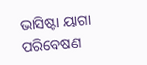ଭାସିଷ୍ଟା ୟାଗା ପରିବେଷଣ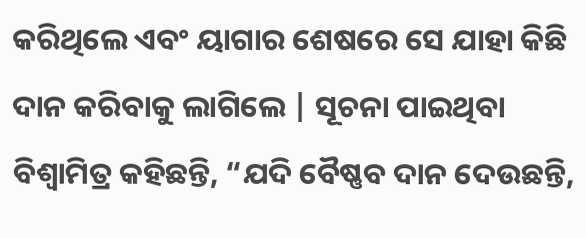କରିଥିଲେ ଏବଂ ୟାଗାର ଶେଷରେ ସେ ଯାହା କିଛି ଦାନ କରିବାକୁ ଲାଗିଲେ | ସୂଚନା ପାଇଥିବା ବିଶ୍ୱାମିତ୍ର କହିଛନ୍ତି, “ଯଦି ବୈଷ୍ଣବ ଦାନ ଦେଉଛନ୍ତି,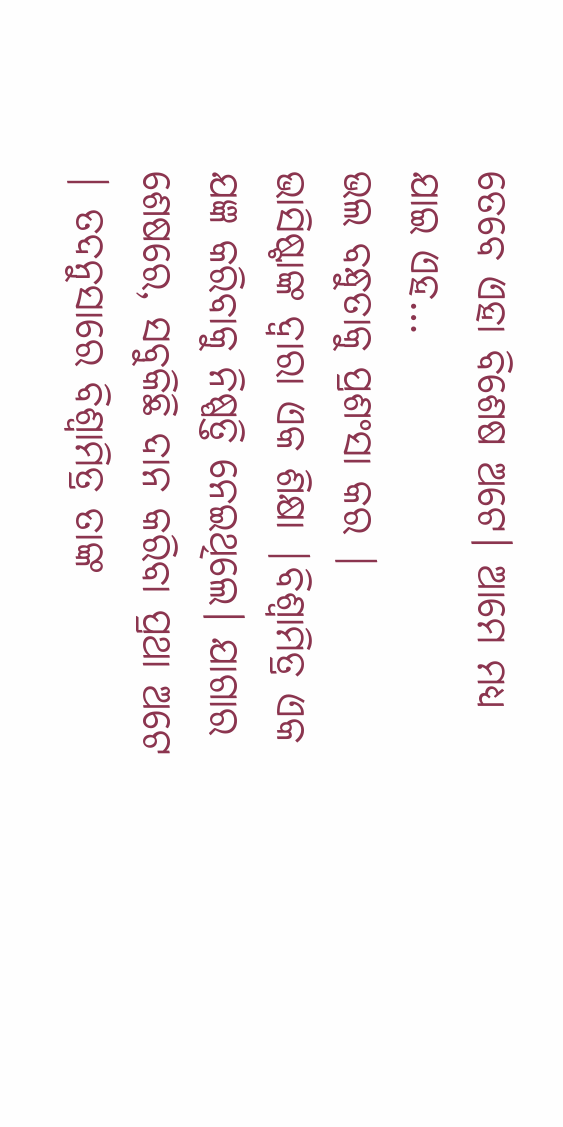ତେବେ ଏହା ବିଶେଷ ଅଟେ। ଆମେ ମଧ୍ୟ ଯାଇ ଏହ…
ଭଲ ବନ୍ଧୁତାକୁ ପ୍ରଶଂସା କର |
ଭାସିଷ୍ଟାଙ୍କ ଦ୍ଵାରା ଏକ ଶିକ୍ଷା |ବିଶ୍ୱାମିତ୍ର ଏକ ଯଜ୍ଞ କରିବାକୁ ନିଷ୍ପତ୍ତି ନେଇଥିଲେ। ଯାଗାର ଶେଷରେ, ସବୁକିଛି ଦାନ କରିବା ପ୍ରଥା ଅଟେ | ତଦନୁସାରେ ବିଶ୍ୱାମିତ୍ର ତାଙ୍କ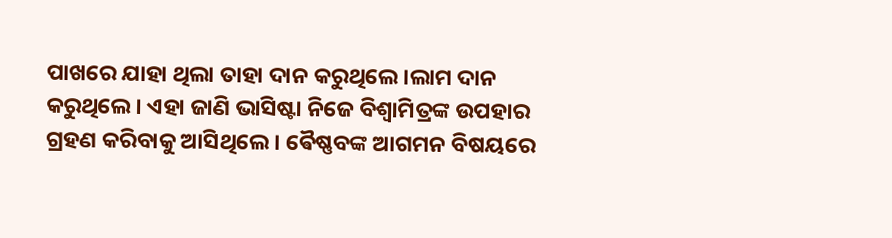ପାଖରେ ଯାହା ଥିଲା ତାହା ଦାନ କରୁଥିଲେ।ଲାମ ଦାନ କରୁଥିଲେ। ଏହା ଜାଣି ଭାସିଷ୍ଟା ନିଜେ ବିଶ୍ୱାମିତ୍ରଙ୍କ ଉପହାର ଗ୍ରହଣ କରିବାକୁ ଆସିଥିଲେ। ଵୈଷ୍ଣବଙ୍କ ଆଗମନ ବିଷୟରେ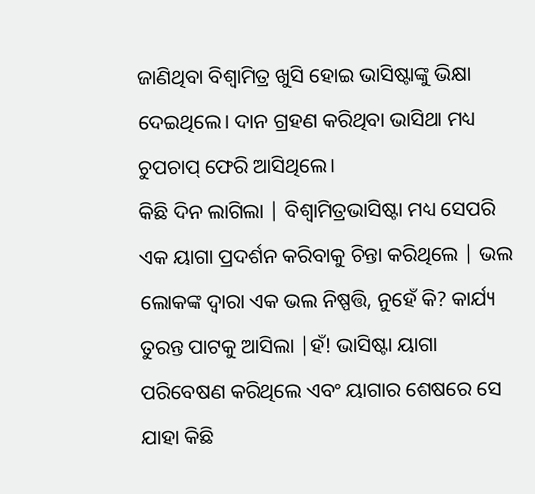ଜାଣିଥିବା ବିଶ୍ୱାମିତ୍ର ଖୁସି ହୋଇ ଭାସିଷ୍ଟାଙ୍କୁ ଭିକ୍ଷା ଦେଇଥିଲେ। ଦାନ ଗ୍ରହଣ କରିଥିବା ଭାସିଥା ମଧ୍ୟ ଚୁପଚାପ୍ ଫେରି ଆସିଥିଲେ।
କିଛି ଦିନ ଲାଗିଲା | ବିଶ୍ୱାମିତ୍ରଭାସିଷ୍ଟା ମଧ୍ୟ ସେପରି ଏକ ୟାଗା ପ୍ରଦର୍ଶନ କରିବାକୁ ଚିନ୍ତା କରିଥିଲେ | ଭଲ ଲୋକଙ୍କ ଦ୍ୱାରା ଏକ ଭଲ ନିଷ୍ପତ୍ତି, ନୁହେଁ କି? କାର୍ଯ୍ୟ ତୁରନ୍ତ ପାଟକୁ ଆସିଲା |ହଁ! ଭାସିଷ୍ଟା ୟାଗା ପରିବେଷଣ କରିଥିଲେ ଏବଂ ୟାଗାର ଶେଷରେ ସେ ଯାହା କିଛି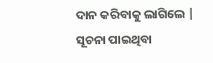ଦାନ କରିବାକୁ ଲାଗିଲେ | ସୂଚନା ପାଇଥିବା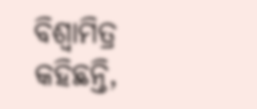ବିଶ୍ୱାମିତ୍ର କହିଛନ୍ତି,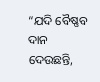“ଯଦି ବୈଷ୍ଣବ ଦାନ ଦେଉଛନ୍ତି,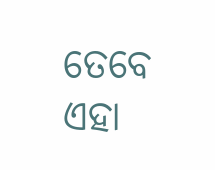ତେବେ ଏହା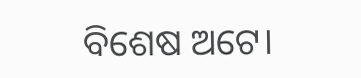ବିଶେଷ ଅଟେ।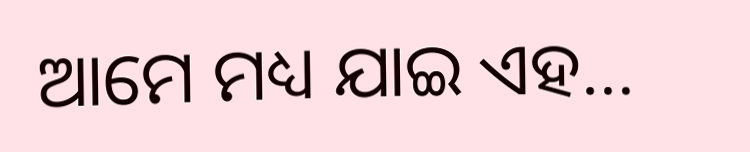ଆମେ ମଧ୍ୟ ଯାଇ ଏହ…